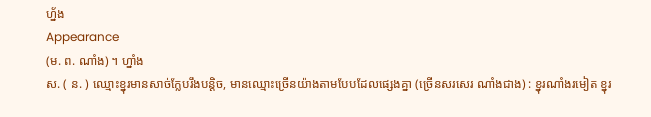ហ្ន័ង
Appearance
(ម. ព. ណាំង) ។ ហ្នាំង
ស. ( ន. ) ឈ្មោះខ្នុរមានសាច់ក្លែបរឹងបន្តិច, មានឈ្មោះច្រើនយ៉ាងតាមបែបដែលផ្សេងគ្នា (ច្រើនសរសេរ ណាំងជាង) : ខ្នុរណាំងរមៀត ខ្នុរ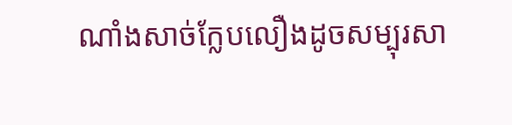ណាំងសាច់ក្លែបលឿងដូចសម្បុរសា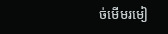ច់មើមរមៀ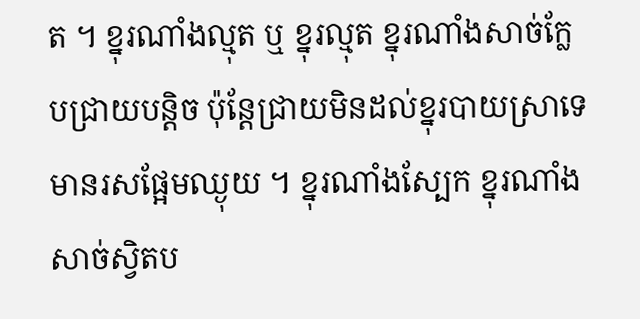ត ។ ខ្នុរណាំងល្មុត ឬ ខ្នុរល្មុត ខ្នុរណាំងសាច់ក្លែបជ្រាយបន្តិច ប៉ុន្តែជ្រាយមិនដល់ខ្នុរបាយស្រាទេ មានរសផ្អែមឈ្ងុយ ។ ខ្នុរណាំងស្បែក ខ្នុរណាំងសាច់ស្វិតប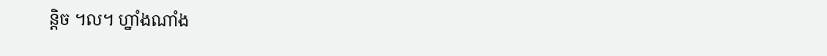ន្តិច ។ល។ ហ្នាំងណាំង